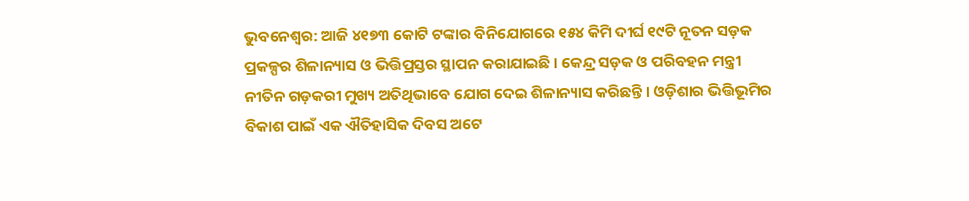ଭୁବନେଶ୍ୱର: ଆଜି ୪୧୭୩ କୋଟି ଟଙ୍କାର ବିନିଯୋଗରେ ୧୫୪ କିମି ଦୀର୍ଘ ୧୯ଟି ନୂତନ ସଡ଼କ ପ୍ରକଳ୍ପର ଶିଳାନ୍ୟାସ ଓ ଭିତ୍ତିପ୍ରସ୍ତର ସ୍ଥାପନ କରାଯାଇଛି । କେନ୍ଦ୍ର ସଡ଼କ ଓ ପରିବହନ ମନ୍ତ୍ରୀ ନୀତିନ ଗଡ଼କରୀ ମୁଖ୍ୟ ଅତିଥିଭାବେ ଯୋଗ ଦେଇ ଶିଳାନ୍ୟାସ କରିଛନ୍ତି । ଓଡ଼ିଶାର ଭିତ୍ତିଭୂମିର ବିକାଶ ପାଇଁ ଏକ ଐତିହାସିକ ଦିବସ ଅଟେ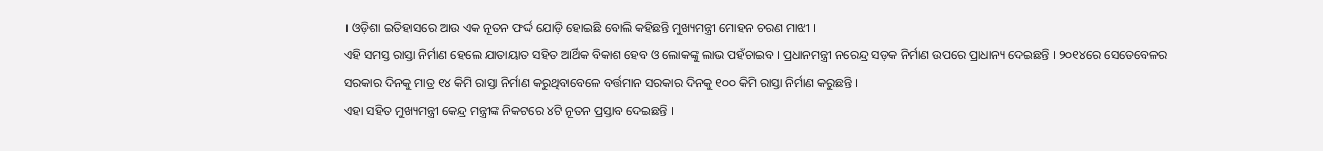। ଓଡ଼ିଶା ଇତିହାସରେ ଆଉ ଏକ ନୂତନ ଫର୍ଦ୍ଦ ଯୋଡ଼ି ହୋଇଛି ବୋଲି କହିଛନ୍ତି ମୁଖ୍ୟମନ୍ତ୍ରୀ ମୋହନ ଚରଣ ମାଝୀ ।
ଏହି ସମସ୍ତ ରାସ୍ତା ନିର୍ମାଣ ହେଲେ ଯାତାୟାତ ସହିତ ଆର୍ଥିକ ବିକାଶ ହେବ ଓ ଲୋକଙ୍କୁ ଲାଭ ପହଁଚାଇବ । ପ୍ରଧାନମନ୍ତ୍ରୀ ନରେନ୍ଦ୍ର ସଡ଼କ ନିର୍ମାଣ ଉପରେ ପ୍ରାଧାନ୍ୟ ଦେଇଛନ୍ତି । ୨୦୧୪ରେ ସେତେବେଳର ସରକାର ଦିନକୁ ମାତ୍ର ୧୪ କିମି ରାସ୍ତା ନିର୍ମାଣ କରୁଥିବାବେଳେ ବର୍ତ୍ତମାନ ସରକାର ଦିନକୁ ୧୦୦ କିମି ରାସ୍ତା ନିର୍ମାଣ କରୁଛନ୍ତି ।
ଏହା ସହିତ ମୁଖ୍ୟମନ୍ତ୍ରୀ କେନ୍ଦ୍ର ମନ୍ତ୍ରୀଙ୍କ ନିକଟରେ ୪ଟି ନୂତନ ପ୍ରସ୍ତାବ ଦେଇଛନ୍ତି ।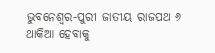ଭୁବନେଶ୍ୱର-ପୁରୀ ଜାତୀୟ ରାଜପଥ ୬ ଥାକିଆ ହେବାକୁ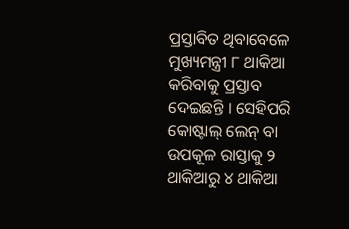ପ୍ରସ୍ତାବିତ ଥିବାବେଳେ ମୁଖ୍ୟମନ୍ତ୍ରୀ ୮ ଥାକିଆ କରିବାକୁ ପ୍ରସ୍ତାବ ଦେଇଛନ୍ତି । ସେହିପରି କୋଷ୍ଟାଲ୍ ଲେନ୍ ବା ଉପକୂଳ ରାସ୍ତାକୁ ୨ ଥାକିଆରୁ ୪ ଥାକିଆ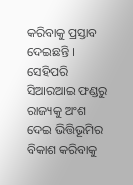କରିବାକୁ ପ୍ରସ୍ତାବ ଦେଇଛନ୍ତି । ସେହିପରି ସିଆରଆଇ ଫଣ୍ଡରୁ ରାଜ୍ୟକୁ ଅଂଶ ଦେଇ ଭିତ୍ତିଭୂମିର ବିକାଶ କରିବାକୁ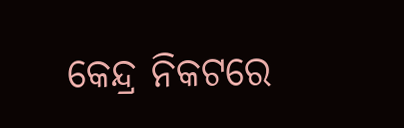କେନ୍ଦ୍ର ନିକଟରେ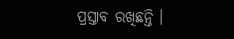ପ୍ରସ୍ତାବ ରଖିଛନ୍ତି ।